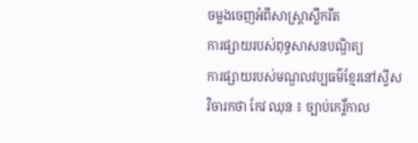ចម្លងចេញអំពីសាស្ដ្រាស្លឹករឹត
ការផ្សាយរបស់ពុទ្ធសាសនបណ្ឌិត្យ
ការផ្សាយរបស់មណ្ឌលវប្បធម៌ខ្មែរនៅស្វីស
វិចារកថា កែវ ឈុន ៖ ច្បាប់កេរ្ដិ៍កាល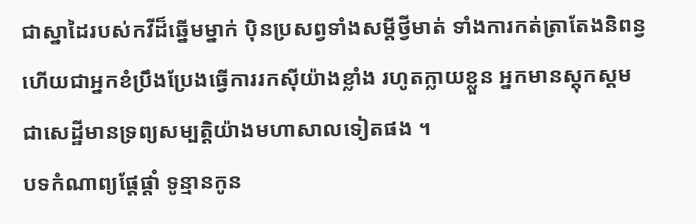ជាស្នាដៃរបស់កវីដ៏ឆ្នើមម្នាក់ ប៉ិនប្រសព្វទាំងសម្ដីថ្វីមាត់ ទាំងការកត់ត្រាតែងនិពន្វ ហើយជាអ្នកខំប្រឹងប្រែងធ្វើការរកស៊ីយ៉ាងខ្លាំង រហូតក្លាយខ្លួន អ្នកមានស្ដុកស្ដម ជាសេដ្ឋីមានទ្រព្យសម្បត្ដិយ៉ាងមហាសាលទៀតផង ។
បទកំណាព្យផ្ដែផ្ដាំ ទូន្មានកូន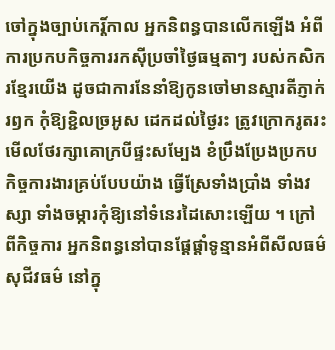ចៅក្នុងច្បាប់កេរ្ដិ៍កាល អ្នកនិពន្ធបានលើកឡើង អំពីការប្រកបកិច្ចការរកស៊ីប្រចាំថ្ងៃធម្មតាៗ របស់កសិករខ្មែរយើង ដូចជាការនែនាំឱ្យកូនចៅមានស្មារតីភ្ញាក់រឭក កុំឱ្យខ្ជិលច្រអូស ដេកដល់ថ្ងៃរះ ត្រូវក្រោករូតរះមើលថែរក្សាគោក្របីផ្ទះសម្បែង ខំប្រឹងប្រែងប្រកបកិច្ចការងារគ្រប់បែបយ៉ាង ធ្វើស្រែទាំងប្រាំង ទាំងវស្សា ទាំងចម្ការកុំឱ្យនៅទំនេរដៃសោះឡើយ ។ ក្រៅពីកិច្ចការ អ្នកនិពន្ធនៅបានផ្ដែផ្ដាំទូន្មានអំពីសីលធម៌ សុជីវធម៌ នៅក្នុ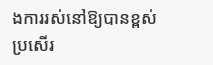ងការរស់នៅឱ្យបានខ្ពស់ប្រសើរ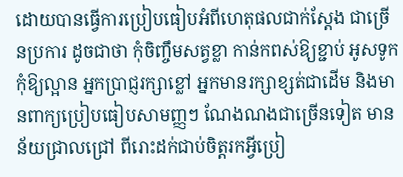ដោយបានធ្វើការប្រៀបធៀបអំពីហេតុផលជាក់ស្ដែង ជាច្រើនប្រការ ដូចជាថា កុំចិញ្ចឹមសត្វខ្លា កាន់កពស់ឱ្យខ្ជាប់ អូសទូកកុំឱ្យល្អាន អ្នកប្រាជ្ញរក្សាខ្លៅ អ្នកមានរក្សាខ្សត់ជាដើម និងមានពាក្យប្រៀបធៀបសាមញ្ញៗ ណែងណងជាច្រើនទៀត មានន័យជ្រាលជ្រៅ ពីរោះដក់ជាប់ចិត្ដរកអ្វីប្រៀ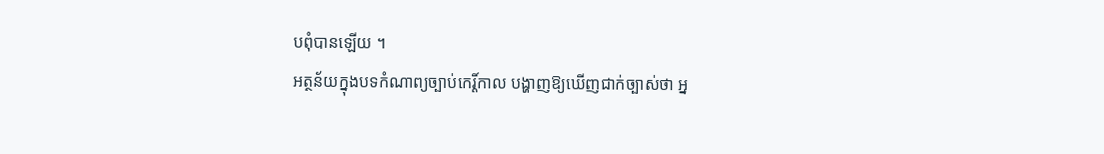បពុំបានឡើយ ។
អត្ថន័យក្នុងបទកំណាព្យច្បាប់កេរ្ដិ៍កាល បង្ហាញឱ្យឃើញជាក់ច្បាស់ថា អ្ន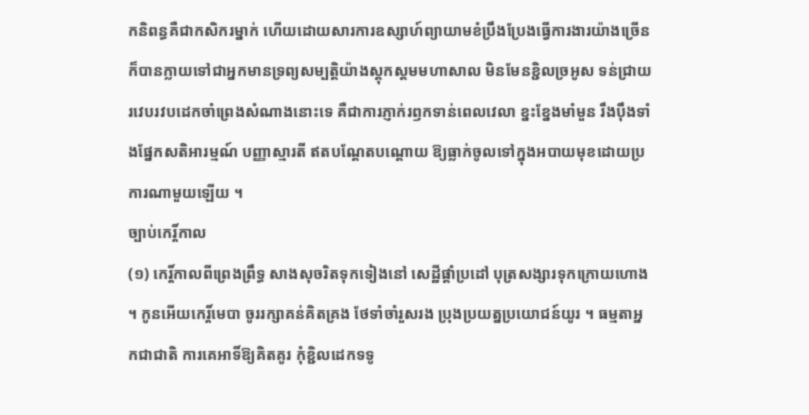កនិពន្ធគឺជាកសិករម្នាក់ ហើយដោយសារការឧស្សាហ៍ព្យាយាមខំប្រឹងប្រែងធ្វើការងារយ៉ាងច្រើន ក៏បានក្លាយទៅជាអ្នកមានទ្រព្យសម្បត្ដិយ៉ាងស្តុកស្ដមមហាសាល មិនមែនខ្ជិលច្រអូស ទន់ជ្រាយរវេបរវបដេកចាំព្រេងសំណាងនោះទេ គឺជាការភ្ញាក់រឭកទាន់ពេលវេលា ខ្នះខ្នែងមាំមួន រឹងប៉ឹងទាំងផ្នែកសតិអារម្មណ៍ បញ្ញាស្មារតី ឥតបណ្ដែតបណ្ដោយ ឱ្យធ្លាក់ចូលទៅក្នុងអបាយមុខដោយប្រការណាមួយឡើយ ។
ច្បាប់កេរ្ដិ៍កាល
(១) កេរ្ដិ៍កាលពីព្រេងព្រឹទ្ធ សាងសុចរិតទុកទៀងនៅ សេដ្ឋីផ្ដាំប្រដៅ បុត្រសង្សារទុកក្រោយហោង ។ កូនអើយកេរ្ដិ៍មេបា ចូររក្សាគន់គិតគ្រង ថែទាំចាំរួសរង ប្រុងប្រយត្នប្រយោជន៍យូរ ។ ធម្មតាអ្នកជាជាតិ ការគេអាទិ៍ឱ្យគិតគូរ កុំខ្ជិលដេកទទូ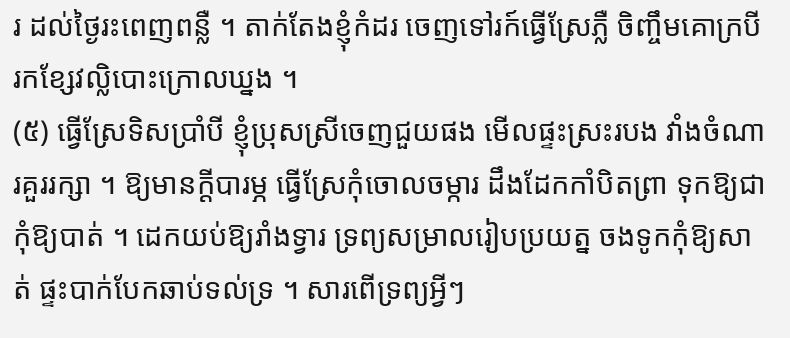រ ដល់ថ្ងៃរះពេញពន្លឺ ។ តាក់តែងខ្ញុំកំដរ ចេញទៅរក៍ធ្វើស្រែភ្លឺ ចិញ្ចឹមគោក្របី រកខ្សែវល្លិបោះក្រោលឃ្នង ។
(៥) ធ្វើស្រែទិសប្រាំបី ខ្ញុំប្រុសស្រីចេញជួយផង មើលផ្ទះស្រះរបង វាំងចំណារគួររក្សា ។ ឱ្យមានក្ដីបារម្ភ ធ្វើស្រែកុំចោលចម្ការ ដឹងដែកកាំបិតព្រា ទុកឱ្យជាកុំឱ្យបាត់ ។ ដេកយប់ឱ្យរាំងទ្វារ ទ្រព្យសម្រាលរៀបប្រយត្ន ចងទូកកុំឱ្យសាត់ ផ្ទះបាក់បែកឆាប់ទល់ទ្រ ។ សារពើទ្រព្យអ្វីៗ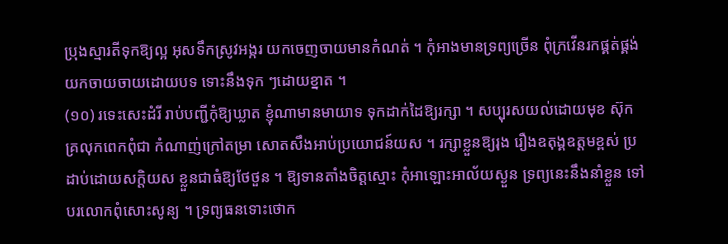ប្រុងស្មារតីទុកឱ្យល្អ អុសទឹកស្រូវអង្ករ យកចេញចាយមានកំណត់ ។ កុំអាងមានទ្រព្យច្រើន ពុំក្រវើនរកផ្គត់ផ្គង់ យកចាយចាយដោយបទ ទោះនឹងទុក ៗដោយខ្នាត ។
(១០) រទេះសេះដំរី រាប់បញ្ជីកុំឱ្យឃ្លាត ខ្ញុំណាមានមាយាទ ទុកដាក់ដៃឱ្យរក្សា ។ សប្បុរសយល់ដោយមុខ ស៊ុកគ្រលុកពេកពុំជា កំណាញ់ក្រៅតម្រា សោតសឹងអាប់ប្រយោជន៍យស ។ រក្សាខ្លួនឱ្យរុង រឿងឧតុង្គឧត្តមខ្ពស់ ប្រដាប់ដោយសក្ដិយស ខ្លួនជាធំឱ្យថែថួន ។ ឱ្យទានតាំងចិត្ដស្មោះ កុំអាឡោះអាល័យស្ងួន ទ្រព្យនេះនឹងនាំខ្លួន ទៅបរលោកពុំសោះសូន្យ ។ ទ្រព្យធនទោះថោក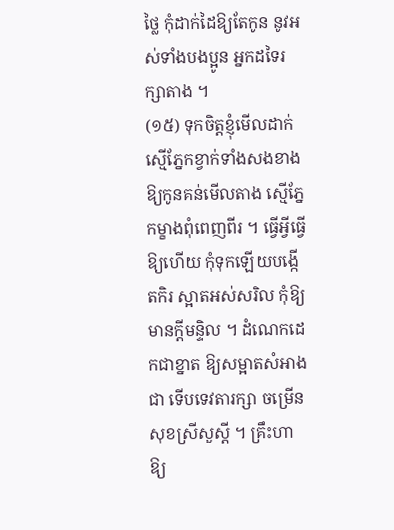ថ្លៃ កុំដាក់ដៃឱ្យតែកូន នូវអស់ទាំងបងប្អូន អ្នកដទៃរក្សាតាង ។
(១៥) ទុកចិត្ដខ្ញុំមើលដាក់ ស្មើភ្នែកខ្វាក់ទាំងសងខាង ឱ្យកូនគន់មើលតាង ស្មើភ្នែកម្ខាងពុំពេញពីរ ។ ធ្វើអ្វីធ្វើឱ្យហើយ កុំទុកឡើយបង្កើតកិរ ស្អាតអស់សរិល កុំឱ្យមានក្ដីមន្ទិល ។ ដំណេកដេកជាខ្នាត ឱ្យសម្អាតសំអាងជា ទើបទេវតារក្សា ចម្រើនសុខស្រីសួស្ដី ។ គ្រឹះហាឱ្យ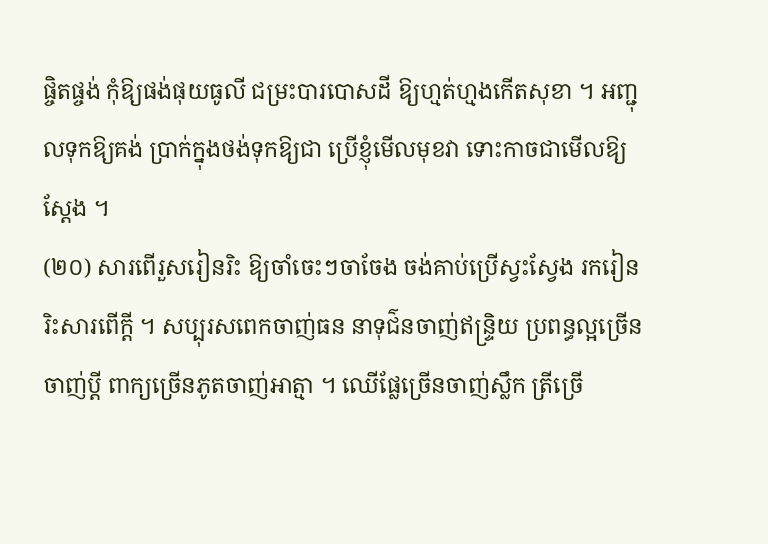ផ្ចិតផ្ចង់ កុំឱ្យផង់ផុយធូលី ជម្រះបារបោសដី ឱ្យហ្មត់ហ្មងកើតសុខា ។ អញ្ជុលទុកឱ្យគង់ ប្រាក់ក្នុងថង់ទុកឱ្យជា ប្រើខ្ញុំមើលមុខវា ទោះកាចជាមើលឱ្យស្ដែង ។
(២០) សារពើរួសរៀនរិះ ឱ្យចាំចេះៗចាចែង ចង់គាប់ប្រើស្វះស្វែង រករៀនរិះសារពើក្ដី ។ សប្បុរសពេកចាញ់ធន នាទុជ៌នចាញ់ឥន្ទ្រិយ ប្រពន្ធល្អច្រើនចាញ់ប្ដី ពាក្យច្រើនភូតចាញ់អាត្មា ។ ឈើផ្លែច្រើនចាញ់ស្លឹក ត្រីច្រើ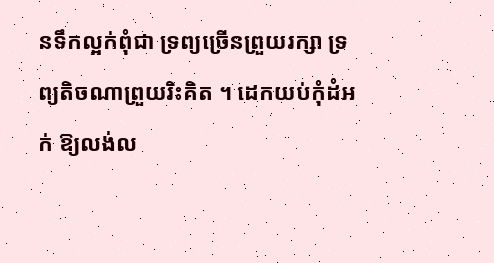នទឹកល្អក់ពុំជា ទ្រព្យច្រើនព្រួយរក្សា ទ្រព្យតិចណាព្រួយរិះគិត ។ ដេកយប់កុំដំអក់ ឱ្យលង់ល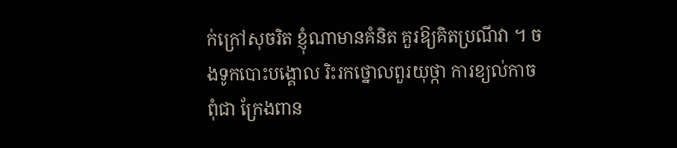ក់ក្រៅសុចរិត ខ្ញុំណាមានគំនិត គួរឱ្យគិតប្រណីវា ។ ចងទូកបោះបង្គោល រិះរកថ្នោលពួរយុថ្កា ការខ្យល់កាចពុំជា ក្រែងពាន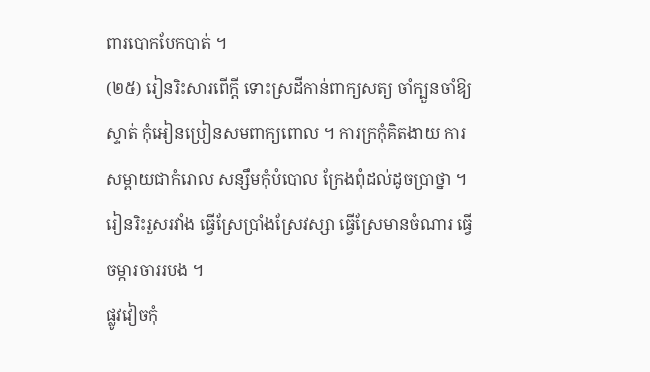ពារបោកបែកបាត់ ។
(២៥) រៀនរិះសារពើក្ដី ទោះស្រដីកាន់ពាក្យសត្យ ចាំក្បួនចាំឱ្យស្ទាត់ កុំអៀនប្រៀនសមពាក្យពោល ។ ការក្រកុំគិតងាយ ការសម្ពាយជាកំរោល សន្សឹមកុំបំបោល ក្រែងពុំដល់ដូចប្រាថ្នា ។ រៀនរិះរួសរវាំង ធ្វើស្រែប្រាំងស្រែវស្សា ធ្វើស្រែមានចំណារ ធ្វើចម្ការចាររបង ។
ផ្លូវវៀចកុំ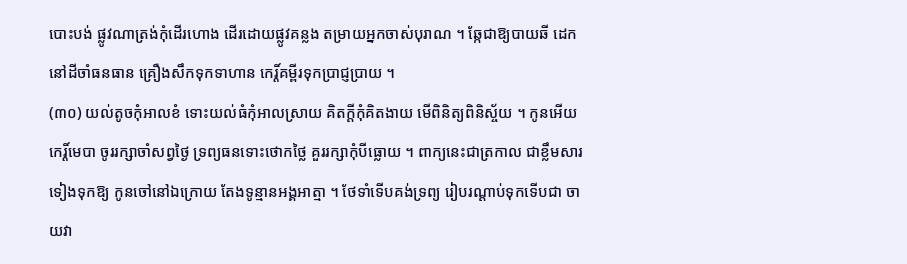បោះបង់ ផ្លូវណាត្រង់កុំដើរហោង ដើរដោយផ្លូវគន្លង តម្រាយអ្នកចាស់បុរាណ ។ ឆ្កែជាឱ្យបាយឆី ដេកនៅដីចាំធនធាន គ្រឿងសឹកទុកទាហាន កេរ្ដិ៍គម្ពីរទុកប្រាជ្ញប្រាយ ។
(៣០) យល់តូចកុំអាលខំ ទោះយល់ធំកុំអាលស្រាយ គិតក្ដីកុំគិតងាយ មើពិនិត្យពិនិស្ច័យ ។ កូនអើយកេរ្ដិ៍មេបា ចូររក្សាចាំសព្វថ្ងៃ ទ្រព្យធនទោះថោកថ្លៃ គួររក្សាកុំបីធ្លោយ ។ ពាក្យនេះជាត្រកាល ជាខ្លឹមសារទៀងទុកឱ្យ កូនចៅនៅឯក្រោយ តែងទូន្មានអង្គអាត្មា ។ ថែទាំទើបគង់ទ្រព្យ រៀបរណ្ដាប់ទុកទើបជា ចាយវា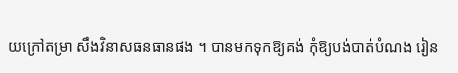យក្រៅតម្រា សឹងវិនាសធនធានផង ។ បានមកទុកឱ្យគង់ កុំឱ្យបង់បាត់បំណង រៀន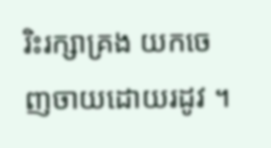រិះរក្សាគ្រង យកចេញចាយដោយរដូវ ។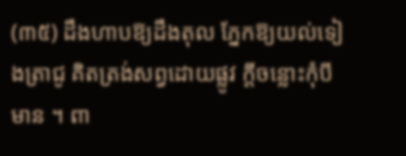(៣៥) ដឹងហាបឱ្យដឹងតុល ភ្នែកឱ្យយល់ទៀងត្រាជូ គិតត្រង់សព្វដោយផ្លូវ ក្ដីចន្លោះកុំបីមាន ។ ពា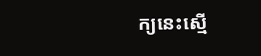ក្យនេះស្មើ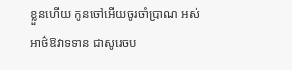ខ្លួនហើយ កូនចៅអើយចូរចាំប្រាណ អស់អាថ៌ឱវាទទាន ជាសូរេចប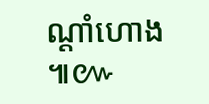ណ្ដាំហោង ៕៚